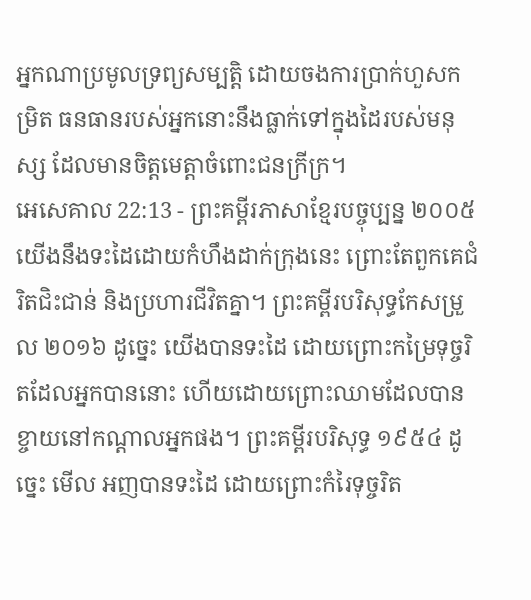អ្នកណាប្រមូលទ្រព្យសម្បត្តិ ដោយចងការប្រាក់ហួសកម្រិត ធនធានរបស់អ្នកនោះនឹងធ្លាក់ទៅក្នុងដៃរបស់មនុស្ស ដែលមានចិត្តមេត្តាចំពោះជនក្រីក្រ។
អេសេគាល 22:13 - ព្រះគម្ពីរភាសាខ្មែរបច្ចុប្បន្ន ២០០៥ យើងនឹងទះដៃដោយកំហឹងដាក់ក្រុងនេះ ព្រោះតែពួកគេជំរិតជិះជាន់ និងប្រហារជីវិតគ្នា។ ព្រះគម្ពីរបរិសុទ្ធកែសម្រួល ២០១៦ ដូច្នេះ យើងបានទះដៃ ដោយព្រោះកម្រៃទុច្ចរិតដែលអ្នកបាននោះ ហើយដោយព្រោះឈាមដែលបានខ្ចាយនៅកណ្ដាលអ្នកផង។ ព្រះគម្ពីរបរិសុទ្ធ ១៩៥៤ ដូច្នេះ មើល អញបានទះដៃ ដោយព្រោះកំរៃទុច្ចរិត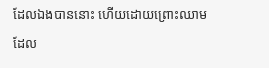ដែលឯងបាននោះ ហើយដោយព្រោះឈាមដែល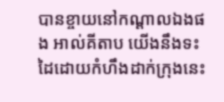បានខ្ចាយនៅកណ្តាលឯងផង អាល់គីតាប យើងនឹងទះដៃដោយកំហឹងដាក់ក្រុងនេះ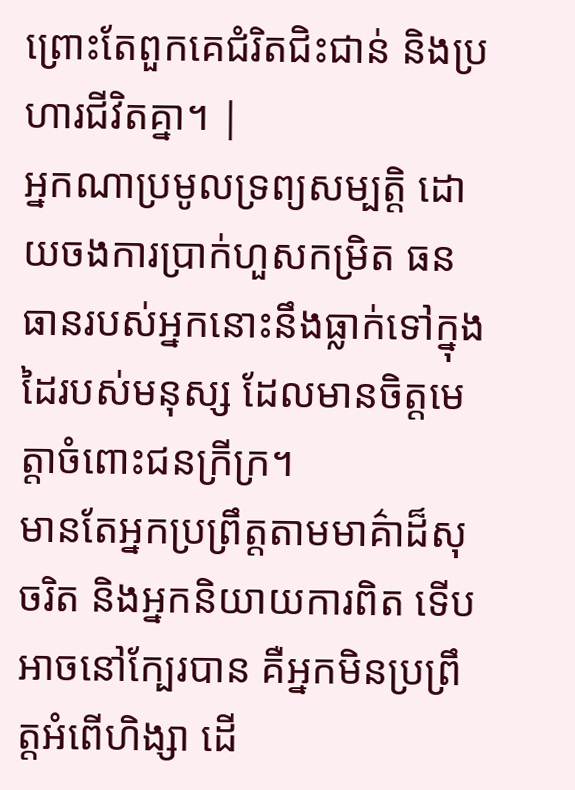ព្រោះតែពួកគេជំរិតជិះជាន់ និងប្រហារជីវិតគ្នា។ |
អ្នកណាប្រមូលទ្រព្យសម្បត្តិ ដោយចងការប្រាក់ហួសកម្រិត ធនធានរបស់អ្នកនោះនឹងធ្លាក់ទៅក្នុងដៃរបស់មនុស្ស ដែលមានចិត្តមេត្តាចំពោះជនក្រីក្រ។
មានតែអ្នកប្រព្រឹត្តតាមមាគ៌ាដ៏សុចរិត និងអ្នកនិយាយការពិត ទើបអាចនៅក្បែរបាន គឺអ្នកមិនប្រព្រឹត្តអំពើហិង្សា ដើ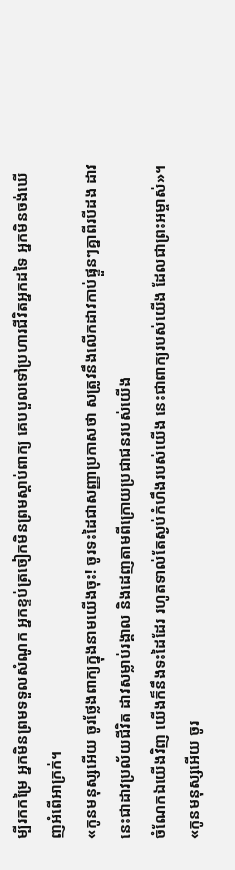ម្បីរកកម្រៃ អ្នកមិនព្រមទទួលសំណូក អ្នកខ្ទប់ត្រចៀកមិនព្រមស្ដាប់ពាក្យ គេបបួលទៅប្រហារជីវិតអ្នកដទៃ អ្នកមិនចង់ឃើញអំពើអាក្រក់។
«កូនមនុស្សអើយ ចូរថ្លែងពាក្យក្នុងនាមយើងចុះ! ចូរទះដៃជាសញ្ញាប្រកាសថា សត្រូវនឹងលើកដាវកាប់ផ្ទួនៗគ្នាពីរបីដង ដាវនេះជាដាវប្រល័យជីវិត ដាវសម្លាប់រង្គាល និងដេញតាមពីក្រោយប្រជាជនរបស់យើង
ចំណែកឯយើងវិញ យើងក៏នឹងទះដៃដែរ រហូតទាល់តែស្ងប់កំហឹងរបស់យើង នេះជាពាក្យរបស់យើង ដែលជាព្រះអម្ចាស់»។
«កូនមនុស្សអើយ ចូរ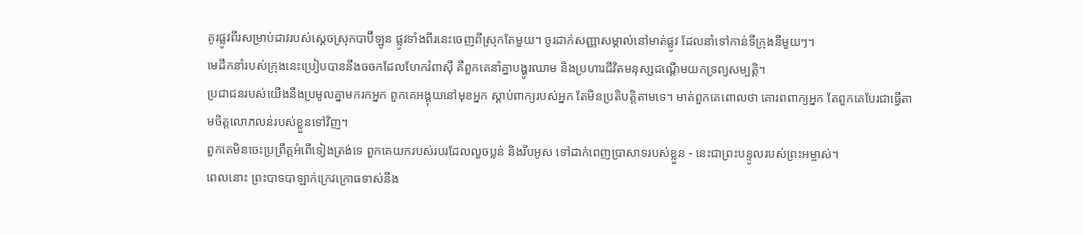គូរផ្លូវពីរសម្រាប់ដាវរបស់ស្ដេចស្រុកបាប៊ីឡូន ផ្លូវទាំងពីរនេះចេញពីស្រុកតែមួយ។ ចូរដាក់សញ្ញាសម្គាល់នៅមាត់ផ្លូវ ដែលនាំទៅកាន់ទីក្រុងនីមួយៗ។
មេដឹកនាំរបស់ក្រុងនេះប្រៀបបាននឹងចចកដែលហែករំពាស៊ី គឺពួកគេនាំគ្នាបង្ហូរឈាម និងប្រហារជីវិតមនុស្សដណ្ដើមយកទ្រព្យសម្បត្តិ។
ប្រជាជនរបស់យើងនឹងប្រមូលគ្នាមករកអ្នក ពួកគេអង្គុយនៅមុខអ្នក ស្ដាប់ពាក្យរបស់អ្នក តែមិនប្រតិបត្តិតាមទេ។ មាត់ពួកគេពោលថា គោរពពាក្យអ្នក តែពួកគេបែរជាធ្វើតាមចិត្តលោភលន់របស់ខ្លួនទៅវិញ។
ពួកគេមិនចេះប្រព្រឹត្តអំពើទៀងត្រង់ទេ ពួកគេយករបស់របរដែលលួចប្លន់ និងរឹបអូស ទៅដាក់ពេញប្រាសាទរបស់ខ្លួន - នេះជាព្រះបន្ទូលរបស់ព្រះអម្ចាស់។
ពេលនោះ ព្រះបាទបាឡាក់ក្រេវក្រោធទាស់នឹង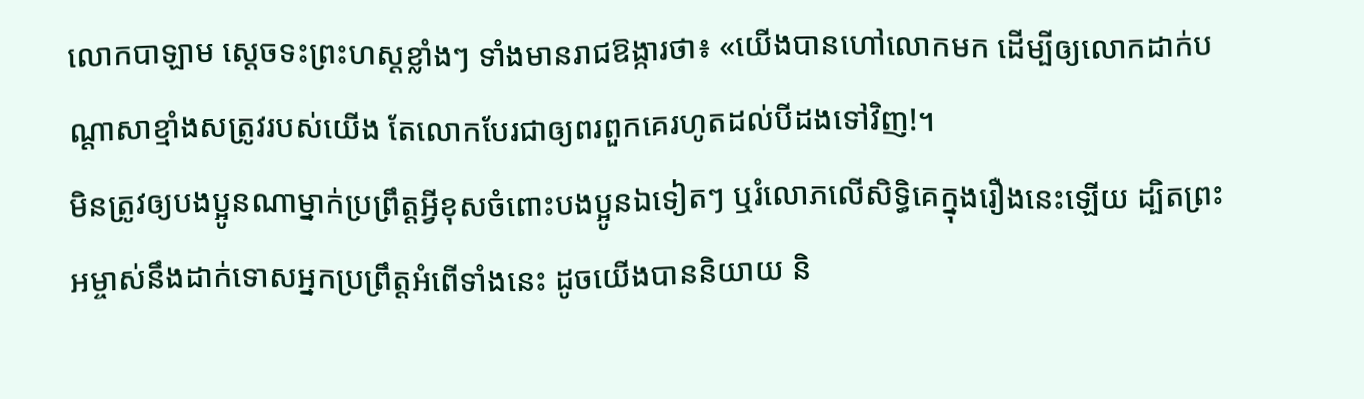លោកបាឡាម ស្ដេចទះព្រះហស្ដខ្លាំងៗ ទាំងមានរាជឱង្ការថា៖ «យើងបានហៅលោកមក ដើម្បីឲ្យលោកដាក់បណ្ដាសាខ្មាំងសត្រូវរបស់យើង តែលោកបែរជាឲ្យពរពួកគេរហូតដល់បីដងទៅវិញ!។
មិនត្រូវឲ្យបងប្អូនណាម្នាក់ប្រព្រឹត្តអ្វីខុសចំពោះបងប្អូនឯទៀតៗ ឬរំលោភលើសិទ្ធិគេក្នុងរឿងនេះឡើយ ដ្បិតព្រះអម្ចាស់នឹងដាក់ទោសអ្នកប្រព្រឹត្តអំពើទាំងនេះ ដូចយើងបាននិយាយ និ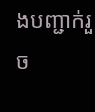ងបញ្ជាក់រួច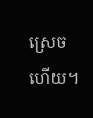ស្រេចហើយ។